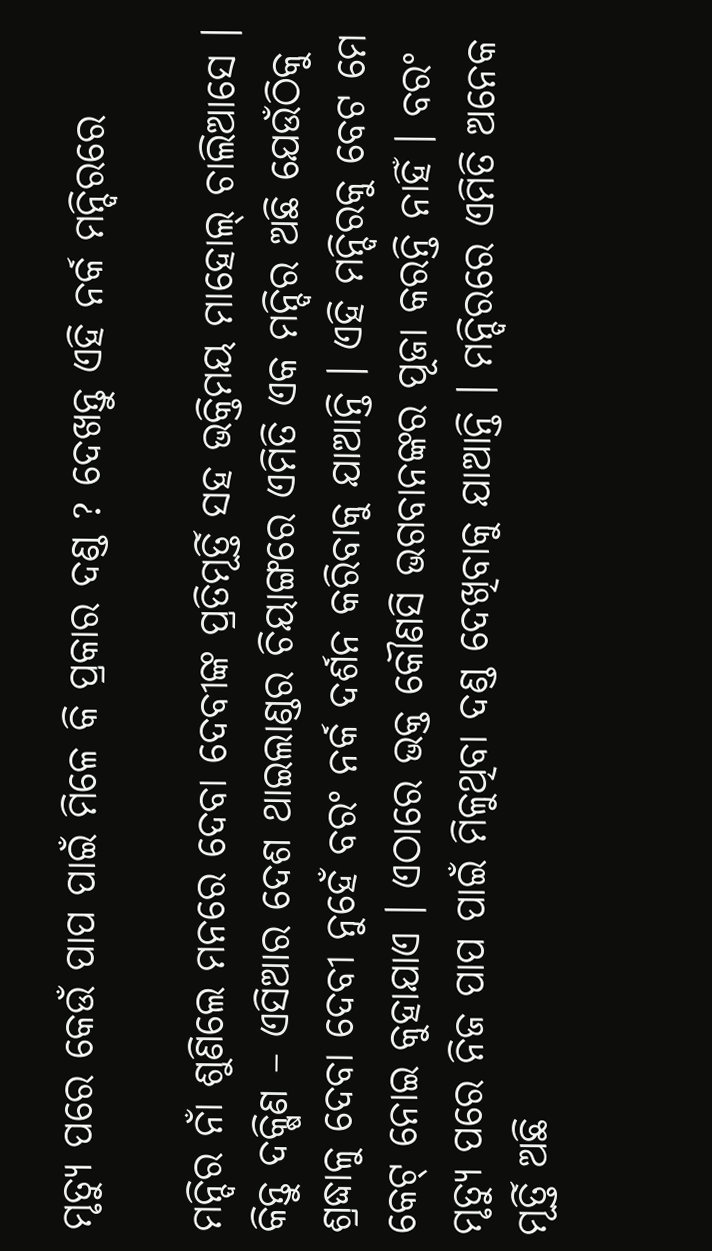ମୃତ୍ୟୁ ପରେ କେଉଁ ପାପ ପାଇଁ ମିଳେ କି ପ୍ରକାର ଦଣ୍ଡ ? ଦେଖନ୍ତୁ ଏହି ନର୍କ ମନ୍ଦିରରେ

ମନ୍ଦିର ନାଁ ଶୁଣିଲେ ମନରେ ଦେବା ଦେବୀଙ୍କ ପ୍ରତିମୂର୍ତ୍ତି ସହ ଭକ୍ତିମୟ ମାହୋଲ୍ ଚାଲିଆସେ । କିନ୍ତୁ ଦକ୍ଷିଣ – ଏସିଆର ଦେଶ ଥାଇଲାଣ୍ଡର ଚିୟାଙ୍ଗରେ ଏମିତି ଏକ ମନ୍ଦିର ଅଛି ଯେଉଁଠିକୁ ଶ୍ରଦ୍ଧାଳୁ ଦେବା ଦେବୀ ନୁହେଁ ବରଂ ନର୍କ ଦର୍ଶନ କରିବାକୁ ଯାଆନ୍ତି । ଏହି ମନ୍ଦିରକୁ ବେଟ ମେ କେଟ୍ ନୋଇ କୁହାଯାଏ । ଏଠାରେ ଭକ୍ତ କୌଣସି ଭଗବାନଙ୍କର ପୂଜା କରନ୍ତି ନାହିଁ । ବରଂ ମୃତ୍ୟୁ ପରେ ନିଜ ପାପ ପାଇଁ ମିଳୁଥିବା ଦଣ୍ଡ ଦେଖିବାକୁ ଯାଆନ୍ତି । ମନ୍ଦିରରେ ଏମିତି ଅନେକ ମୂର୍ତ୍ତି ଅଛି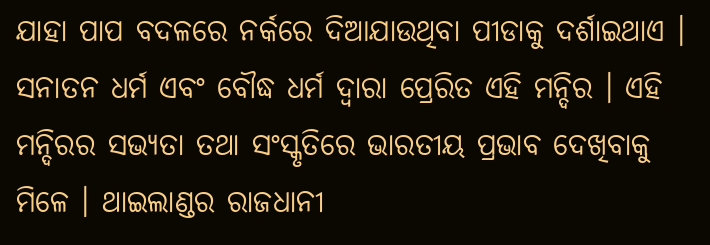ଯାହା ପାପ ବଦଳରେ ନର୍କରେ ଦିଆଯାଉଥିବା ପୀଡାକୁ ଦର୍ଶାଇଥାଏ ।
ସନାତନ ଧର୍ମ ଏବଂ ବୌଦ୍ଧ ଧର୍ମ ଦ୍ବାରା ପ୍ରେରିତ ଏହି ମନ୍ଦିର । ଏହି ମନ୍ଦିରର ସଭ୍ୟତା ତଥା ସଂସ୍କୃତିରେ ଭାରତୀୟ ପ୍ରଭାବ ଦେଖିବାକୁ ମିଳେ । ଥାଇଲାଣ୍ଡର ରାଜଧାନୀ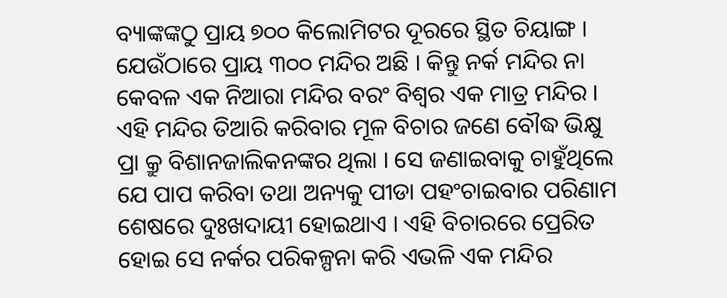ବ୍ୟାଙ୍କଙ୍କଠୁ ପ୍ରାୟ ୭୦୦ କିଲୋମିଟର ଦୂରରେ ସ୍ଥିତ ଚିୟାଙ୍ଗ । ଯେଉଁଠାରେ ପ୍ରାୟ ୩୦୦ ମନ୍ଦିର ଅଛି । କିନ୍ତୁ ନର୍କ ମନ୍ଦିର ନା କେବଳ ଏକ ନିଆରା ମନ୍ଦିର ବରଂ ବିଶ୍ବର ଏକ ମାତ୍ର ମନ୍ଦିର ।
ଏହି ମନ୍ଦିର ତିଆରି କରିବାର ମୂଳ ବିଚାର ଜଣେ ବୌଦ୍ଧ ଭିକ୍ଷୁ ପ୍ରା କ୍ରୁ ବିଶାନଜାଲିକନଙ୍କର ଥିଲା । ସେ ଜଣାଇବାକୁ ଚାହୁଁଥିଲେ ଯେ ପାପ କରିବା ତଥା ଅନ୍ୟକୁ ପୀଡା ପହଂଚାଇବାର ପରିଣାମ ଶେଷରେ ଦୁଃଖଦାୟୀ ହୋଇଥାଏ । ଏହି ବିଚାରରେ ପ୍ରେରିତ ହୋଇ ସେ ନର୍କର ପରିକଳ୍ପନା କରି ଏଭଳି ଏକ ମନ୍ଦିର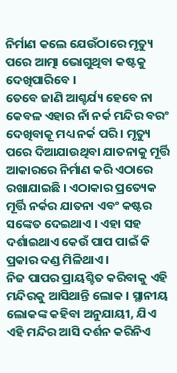ନିର୍ମାଣ କଲେ ଯେଉଁଠାରେ ମୃତ୍ୟୁ ପରେ ଆତ୍ମା ଭୋଗୁଥିବା କଷ୍ଟକୁ ଦେଖିପାରିବେ ।
ତେବେ ଜାଣି ଆଶ୍ଚର୍ଯ୍ୟ ହେବେ ନା କେବଳ ଏହାର ନାଁ ନର୍କ ମନ୍ଦିର ବରଂ ଦେଖିବାକୂ ମଧ୍ୟ ନର୍କ ପରି । ମୃତ୍ୟୁ ପରେ ଦିଆଯାଉଥିବା ଯାତନାକୁ ମୂର୍ତ୍ତି ଆକାରରେ ନିର୍ମାଣ କରି ଏଠାରେ ରଖାଯାଇଛି । ଏଠାକାର ପ୍ରତ୍ୟେକ ମୂର୍ତ୍ତି ନର୍କର ଯାତନା ଏବଂ କଷ୍ଟର ସଙ୍କେତ ଦେଇଥାଏ । ଏହା ସହ ଦର୍ଶାଇଥାଏ କେଉଁ ପାପ ପାଇଁ କି ପ୍ରକାର ଦଣ୍ଡ ମିଳିଥାଏ ।
ନିଜ ପାପର ପ୍ରାୟଶ୍ଚିତ କରିବାକୁ ଏହି ମନ୍ଦିରକୁ ଆସିଥାନ୍ତି ଲୋକ । ସ୍ଥାନୀୟ ଲୋକଙ୍କ କହିବା ଅନୁଯାୟୀ, ଯିଏ ଏହି ମନ୍ଦିର ଆସି ଦର୍ଶନ କରିନିଏ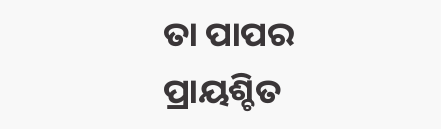ତା ପାପର ପ୍ରାୟଶ୍ଚିତ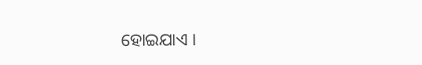ହୋଇଯାଏ ।